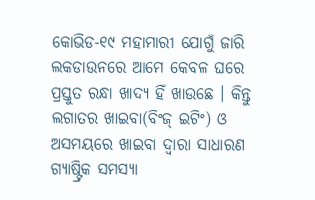କୋଭିଡ-୧୯ ମହାମାରୀ ଯୋଗୁଁ ଜାରି ଲକଡାଉନରେ ଆମେ କେବଳ ଘରେ ପ୍ରସ୍ତୁତ ରନ୍ଧା ଖାଦ୍ୟ ହିଁ ଖାଉଛେ । କିନ୍ତୁ ଲଗାତର ଖାଇବା(ବିଂଜ୍ ଇଟିଂ) ଓ ଅସମୟରେ ଖାଇବା ଦ୍ବାରା ସାଧାରଣ ଗ୍ୟାଷ୍ଟ୍ରିକ ସମସ୍ୟା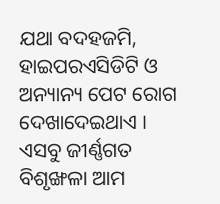ଯଥା ବଦହଜମି, ହାଇପରଏସିଡିଟି ଓ ଅନ୍ୟାନ୍ୟ ପେଟ ରୋଗ ଦେଖାଦେଇଥାଏ । ଏସବୁ ଜୀର୍ଣ୍ଣଗତ ବିଶୃଙ୍ଖଳା ଆମ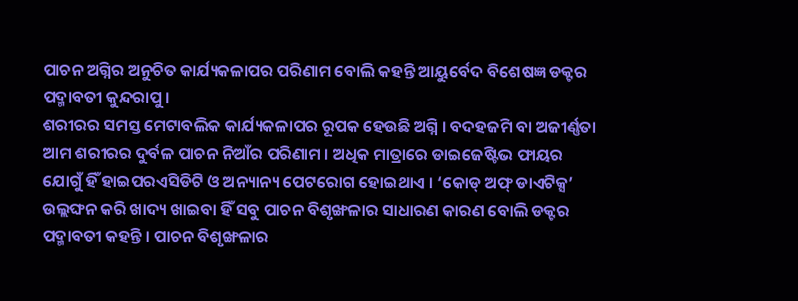ପାଚନ ଅଗ୍ନିର ଅନୁଚିତ କାର୍ଯ୍ୟକଳାପର ପରିଣାମ ବୋଲି କହନ୍ତି ଆୟୁର୍ବେଦ ବିଶେଷଜ୍ଞ ଡକ୍ଟର ପଦ୍ମାବତୀ କୁନ୍ଦରାପୁ ।
ଶରୀରର ସମସ୍ତ ମେଟାବଲିକ କାର୍ଯ୍ୟକଳାପର ରୂପକ ହେଉଛି ଅଗ୍ନି । ବଦହଜମି ବା ଅଜୀର୍ଣ୍ଣତା ଆମ ଶରୀରର ଦୁର୍ବଳ ପାଚନ ନିଆଁର ପରିଣାମ । ଅଧିକ ମାତ୍ରାରେ ଡାଇଜେଷ୍ଟିଭ ଫାୟର ଯୋଗୁଁ ହିଁ ହାଇପରଏସିଡିଟି ଓ ଅନ୍ୟାନ୍ୟ ପେଟରୋଗ ହୋଇଥାଏ । ‘କୋଡ୍ ଅଫ୍ ଡାଏଟିକ୍ସ’ ଉଲ୍ଲଙ୍ଘନ କରି ଖାଦ୍ୟ ଖାଇବା ହିଁ ସବୁ ପାଚନ ବିଶୃଙ୍ଖଳାର ସାଧାରଣ କାରଣ ବୋଲି ଡକ୍ଟର ପଦ୍ମାବତୀ କହନ୍ତି । ପାଚନ ବିଶୃଙ୍ଖଳାର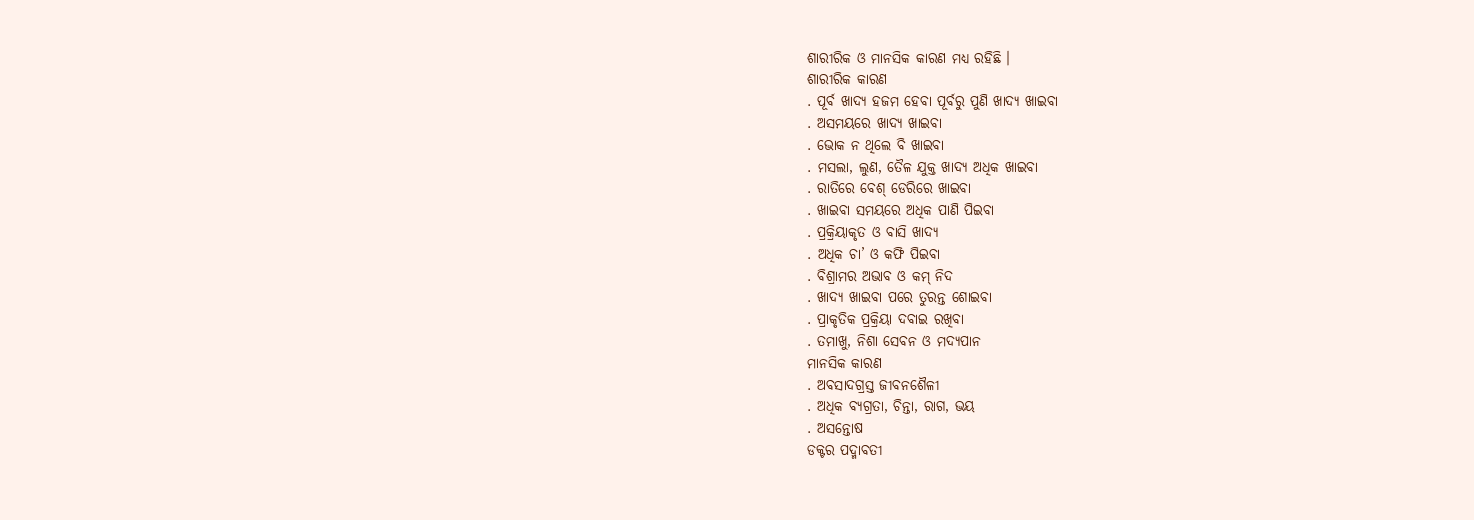ଶାରୀରିକ ଓ ମାନସିକ କାରଣ ମଧ୍ୟ ରହିଛି ।
ଶାରୀରିକ କାରଣ
. ପୂର୍ବ ଖାଦ୍ୟ ହଜମ ହେବା ପୂର୍ବରୁ ପୁଣି ଖାଦ୍ୟ ଖାଇବା
. ଅସମୟରେ ଖାଦ୍ୟ ଖାଇବା
. ଭୋକ ନ ଥିଲେ ବି ଖାଇବା
. ମସଲା, ଲୁଣ, ତୈଳ ଯୁକ୍ତ ଖାଦ୍ୟ ଅଧିକ ଖାଇବା
. ରାତିରେ ବେଶ୍ ଡେରିରେ ଖାଇବା
. ଖାଇବା ସମୟରେ ଅଧିକ ପାଣି ପିଇବା
. ପ୍ରକ୍ରିୟାକୃତ ଓ ବାସି ଖାଦ୍ୟ
. ଅଧିକ ଚା’ ଓ କଫି ପିଇବା
. ବିଶ୍ରାମର ଅଭାବ ଓ କମ୍ ନିଦ
. ଖାଦ୍ୟ ଖାଇବା ପରେ ତୁରନ୍ତ ଶୋଇବା
. ପ୍ରାକୃତିକ ପ୍ରକ୍ରିୟା ଦବାଇ ରଖିବା
. ତମାଖୁ, ନିଶା ସେବନ ଓ ମଦ୍ୟପାନ
ମାନସିକ କାରଣ
. ଅବସାଦଗ୍ରସ୍ତ ଜୀବନଶୈଳୀ
. ଅଧିକ ବ୍ୟଗ୍ରତା, ଚିନ୍ତା, ରାଗ, ଭୟ
. ଅସନ୍ତୋଷ
ଡକ୍ଟର ପଦ୍ମାବତୀ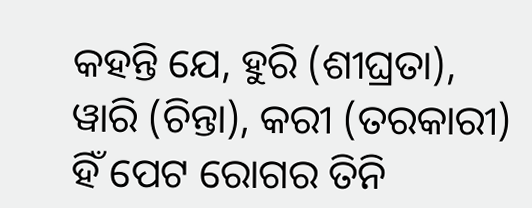କହନ୍ତି ଯେ, ହୁରି (ଶୀଘ୍ରତା), ୱାରି (ଚିନ୍ତା), କରୀ (ତରକାରୀ) ହିଁ ପେଟ ରୋଗର ତିନି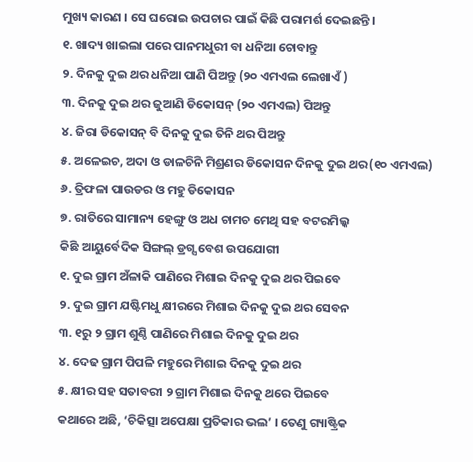ମୁଖ୍ୟ କାରଣ । ସେ ଘରୋଇ ଉପଚାର ପାଇଁ କିଛି ପରାମର୍ଶ ଦେଇଛନ୍ତି ।
୧. ଖାଦ୍ୟ ଖାଇଲା ପରେ ପାନମଧୁରୀ ବା ଧନିଆ ଚୋବାନ୍ତୁ
୨. ଦିନକୁ ଦୁଇ ଥର ଧନିଆ ପାଣି ପିଅନ୍ତୁ (୨୦ ଏମଏଲ ଲେଖାଏଁ )
୩. ଦିନକୁ ଦୁଇ ଥର ଜୁଆଣି ଡିକୋସନ୍ (୨୦ ଏମଏଲ) ପିଅନ୍ତୁ
୪. ଜିରା ଡିକୋସନ୍ ବି ଦିନକୁ ଦୁଇ ତିନି ଥର ପିଅନ୍ତୁ
୫. ଅଳେଇଚ, ଅଦା ଓ ଡାଳଚିନି ମିଶ୍ରଣର ଡିକୋସନ ଦିନକୁ ଦୁଇ ଥର(୧୦ ଏମଏଲ)
୬. ତ୍ରିଫଳା ପାଉଡର ଓ ମହୁ ଡିକୋସନ
୭. ରାତିରେ ସାମାନ୍ୟ ହେଙ୍ଗୁ ଓ ଅଧ ଚାମଚ ମେଥି ସହ ବଟରମିଲ୍କ
କିଛି ଆୟୁର୍ବେଦିକ ସିଙ୍ଗଲ୍ ଡ୍ରଗ୍ସ ବେଶ ଉପଯୋଗୀ
୧. ଦୁଇ ଗ୍ରାମ ଅଁଳାକି ପାଣିରେ ମିଶାଇ ଦିନକୁ ଦୁଇ ଥର ପିଇବେ
୨. ଦୁଇ ଗ୍ରାମ ଯଷ୍ଟିମଧୁ କ୍ଷୀରରେ ମିଶାଇ ଦିନକୁ ଦୁଇ ଥର ସେବନ
୩. ୧ରୁ ୨ ଗ୍ରାମ ଶୁଣ୍ଠି ପାଣିରେ ମିଶାଇ ଦିନକୁ ଦୁଇ ଥର
୪. ଦେଢ ଗ୍ରାମ ପିପଳି ମହୁରେ ମିଶାଇ ଦିନକୁ ଦୁଇ ଥର
୫. କ୍ଷୀର ସହ ସତାବରୀ ୨ ଗ୍ରାମ ମିଶାଇ ଦିନକୁ ଥରେ ପିଇବେ
କଥାରେ ଅଛି, ‘ଚିକିତ୍ସା ଅପେକ୍ଷା ପ୍ରତିକାର ଭଲ’ । ତେଣୁ ଗ୍ୟାଷ୍ଟ୍ରିକ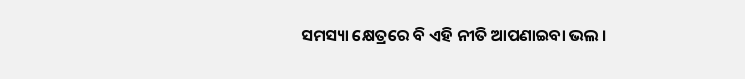ସମସ୍ୟା କ୍ଷେତ୍ରରେ ବି ଏହି ନୀତି ଆପଣାଇବା ଭଲ ।